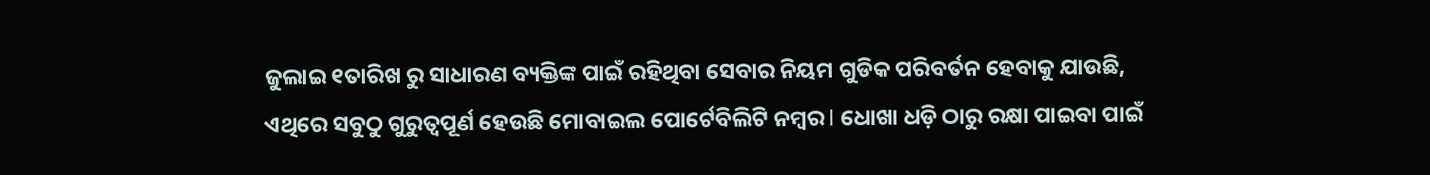ଜୁଲାଇ ୧ତାରିଖ ରୁ ସାଧାରଣ ବ୍ୟକ୍ତିଙ୍କ ପାଇଁ ରହିଥିବା ସେବାର ନିୟମ ଗୁଡିକ ପରିବର୍ତନ ହେବାକୁ ଯାଉଛି, ଏଥିରେ ସବୁଠୁ ଗୁରୁତ୍ୱପୂର୍ଣ ହେଉଛି ମୋବାଇଲ ପୋର୍ଟେବିଲିଟି ନମ୍ବର l ଧୋଖା ଧଡ଼ି ଠାରୁ ରକ୍ଷା ପାଇବା ପାଇଁ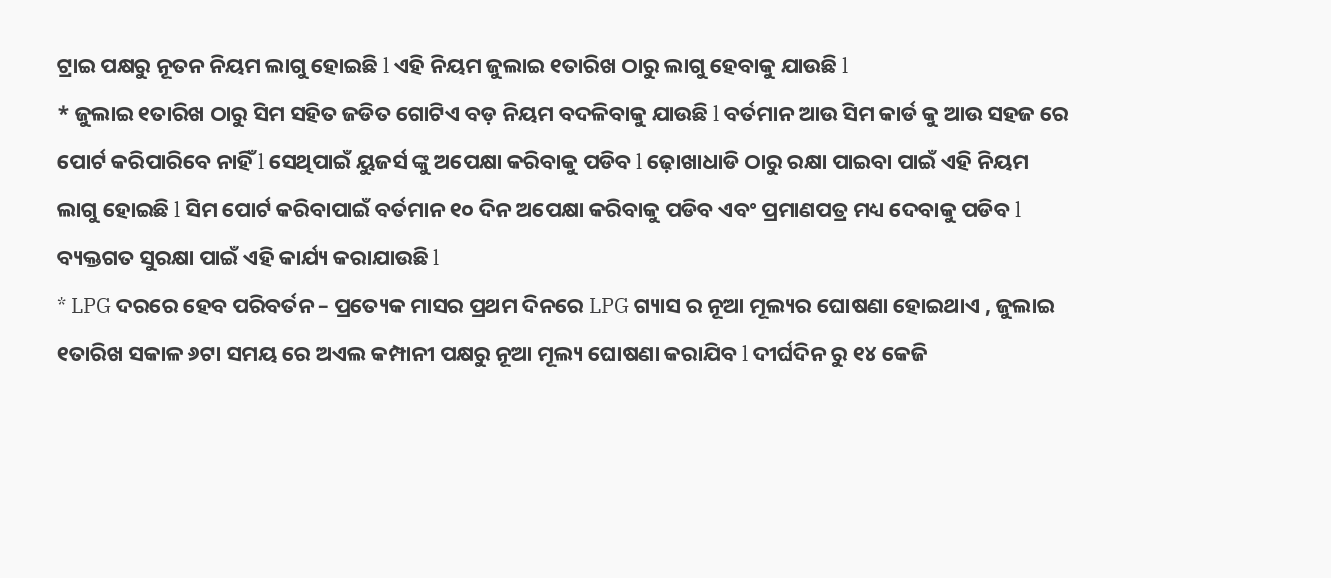ଟ୍ରାଇ ପକ୍ଷରୁ ନୂତନ ନିୟମ ଲାଗୁ ହୋଇଛି l ଏହି ନିୟମ ଜୁଲାଇ ୧ତାରିଖ ଠାରୁ ଲାଗୁ ହେବାକୁ ଯାଉଛି l
* ଜୁଲାଇ ୧ତାରିଖ ଠାରୁ ସିମ ସହିତ ଜଡିତ ଗୋଟିଏ ବଡ଼ ନିୟମ ବଦଳିବାକୁ ଯାଉଛି l ବର୍ତମାନ ଆଉ ସିମ କାର୍ଡ କୁ ଆଉ ସହଜ ରେ ପୋର୍ଟ କରିପାରିବେ ନାହିଁ l ସେଥିପାଇଁ ୟୁଜର୍ସ ଙ୍କୁ ଅପେକ୍ଷା କରିବାକୁ ପଡିବ l ଢ଼ୋଖାଧାଡି ଠାରୁ ରକ୍ଷା ପାଇବା ପାଇଁ ଏହି ନିୟମ ଲାଗୁ ହୋଇଛି l ସିମ ପୋର୍ଟ କରିବାପାଇଁ ବର୍ତମାନ ୧୦ ଦିନ ଅପେକ୍ଷା କରିବାକୁ ପଡିବ ଏବଂ ପ୍ରମାଣପତ୍ର ମଧ୍ୟ ଦେବାକୁ ପଡିବ l ବ୍ୟକ୍ତଗତ ସୁରକ୍ଷା ପାଇଁ ଏହି କାର୍ଯ୍ୟ କରାଯାଉଛି l
* LPG ଦରରେ ହେବ ପରିବର୍ତନ – ପ୍ରତ୍ୟେକ ମାସର ପ୍ରଥମ ଦିନରେ LPG ଗ୍ୟାସ ର ନୂଆ ମୂଲ୍ୟର ଘୋଷଣା ହୋଇଥାଏ , ଜୁଲାଇ ୧ତାରିଖ ସକାଳ ୬ଟା ସମୟ ରେ ଅଏଲ କମ୍ପାନୀ ପକ୍ଷରୁ ନୂଆ ମୂଲ୍ୟ ଘୋଷଣା କରାଯିବ l ଦୀର୍ଘଦିନ ରୁ ୧୪ କେଜି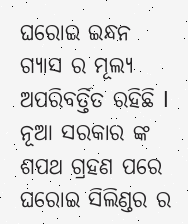ଘରୋଇ ଇନ୍ଧନ ଗ୍ୟାସ ର ମୂଲ୍ୟ ଅପରିବର୍ତ୍ତିତ ରହିଛି l ନୂଆ ସରକାର ଙ୍କ ଶପଥ ଗ୍ରହଣ ପରେ ଘରୋଇ ସିଲିଣ୍ଡର ର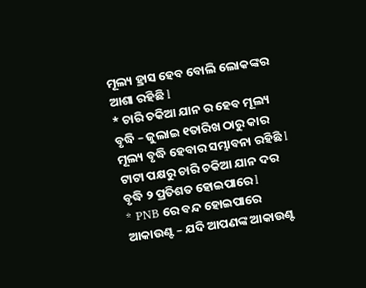ମୂଲ୍ୟ ହ୍ରାସ ହେବ ବୋଲି ଲୋକଙ୍କର ଆଶା ରହିଛି l
* ଚାରି ଚକିଆ ଯାନ ର ହେବ ମୂଲ୍ୟ ବୃଦ୍ଧି – ଜୁଲାଇ ୧ତାରିଖ ଠାରୁ କାର ମୂଲ୍ୟ ବୃଦ୍ଧି ହେବାର ସମ୍ଭାବନା ରହିଛି l ଟାଟା ପକ୍ଷରୁ ଚାରି ଚକିଆ ଯାନ ଦର ବୃଦ୍ଧି ୨ ପ୍ରତିଶତ ହୋଇପାରେ l
* PNB ରେ ବନ୍ଦ ହୋଇପାରେ ଆକାଉଣ୍ଟ – ଯଦି ଆପଣଙ୍କ ଆକାଉଣ୍ଟ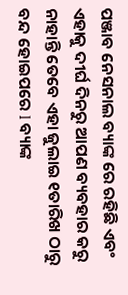ପଞ୍ଜାବ ନେସନାଲ ବ୍ୟାଙ୍କ ରେ ରହିଛି ଏବଂ ଏହାକୁ ଦୀର୍ଘ ଦିନରୁ ଆପଣ ବ୍ୟବହାର କରୁ ନାହାନ୍ତି ତେବେ ଏହା ଜୁଲାଇ ୧ତାରିଖ ଠାରୁ ବନ୍ଦ ହୋଇପରେ l ବ୍ୟାଙ୍କ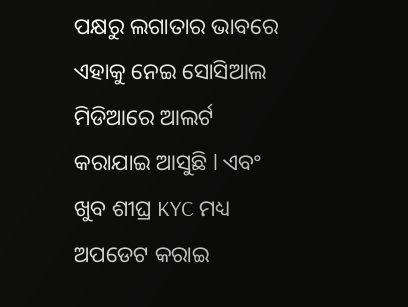ପକ୍ଷରୁ ଲଗାତାର ଭାବରେ ଏହାକୁ ନେଇ ସୋସିଆଲ ମିଡିଆରେ ଆଲର୍ଟ କରାଯାଇ ଆସୁଛି l ଏବଂ ଖୁବ ଶୀଘ୍ର KYC ମଧ୍ୟ ଅପଡେଟ କରାଇ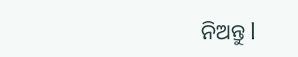ନିଅନ୍ତୁ l